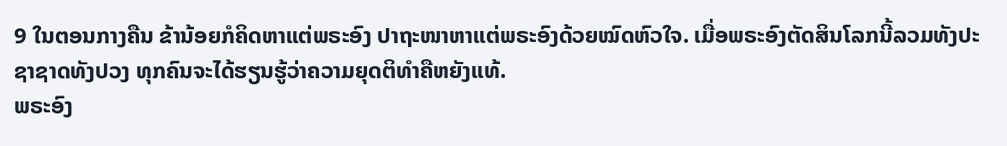9 ໃນຕອນກາງຄືນ ຂ້ານ້ອຍກໍຄິດຫາແຕ່ພຣະອົງ ປາຖະໜາຫາແຕ່ພຣະອົງດ້ວຍໝົດຫົວໃຈ. ເມື່ອພຣະອົງຕັດສິນໂລກນີ້ລວມທັງປະຊາຊາດທັງປວງ ທຸກຄົນຈະໄດ້ຮຽນຮູ້ວ່າຄວາມຍຸດຕິທຳຄືຫຍັງແທ້.
ພຣະອົງ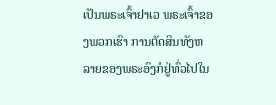ເປັນພຣະເຈົ້າຢາເວ ພຣະເຈົ້າຂອງພວກເຮົາ ການຕັດສິນທັງຫລາຍຂອງພຣະອົງກໍຢູ່ທົ່ວໄປໃນ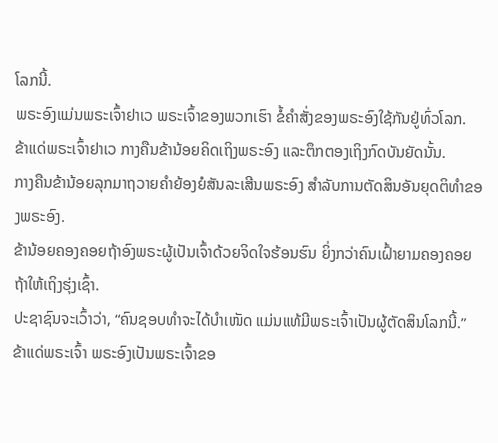ໂລກນີ້.
ພຣະອົງແມ່ນພຣະເຈົ້າຢາເວ ພຣະເຈົ້າຂອງພວກເຮົາ ຂໍ້ຄຳສັ່ງຂອງພຣະອົງໃຊ້ກັນຢູ່ທົ່ວໂລກ.
ຂ້າແດ່ພຣະເຈົ້າຢາເວ ກາງຄືນຂ້ານ້ອຍຄິດເຖິງພຣະອົງ ແລະຕຶກຕອງເຖິງກົດບັນຍັດນັ້ນ.
ກາງຄືນຂ້ານ້ອຍລຸກມາຖວາຍຄຳຍ້ອງຍໍສັນລະເສີນພຣະອົງ ສຳລັບການຕັດສິນອັນຍຸດຕິທຳຂອງພຣະອົງ.
ຂ້ານ້ອຍຄອງຄອຍຖ້າອົງພຣະຜູ້ເປັນເຈົ້າດ້ວຍຈິດໃຈຮ້ອນຮົນ ຍິ່ງກວ່າຄົນເຝົ້າຍາມຄອງຄອຍຖ້າໃຫ້ເຖິງຮຸ່ງເຊົ້າ.
ປະຊາຊົນຈະເວົ້າວ່າ, “ຄົນຊອບທຳຈະໄດ້ບຳເໜັດ ແມ່ນແທ້ມີພຣະເຈົ້າເປັນຜູ້ຕັດສິນໂລກນີ້.”
ຂ້າແດ່ພຣະເຈົ້າ ພຣະອົງເປັນພຣະເຈົ້າຂອ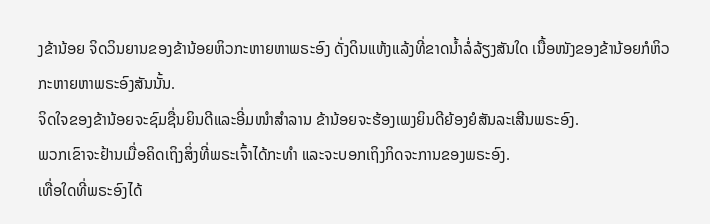ງຂ້ານ້ອຍ ຈິດວິນຍານຂອງຂ້ານ້ອຍຫິວກະຫາຍຫາພຣະອົງ ດັ່ງດິນແຫ້ງແລ້ງທີ່ຂາດນໍ້າລໍ່ລ້ຽງສັນໃດ ເນື້ອໜັງຂອງຂ້ານ້ອຍກໍຫິວກະຫາຍຫາພຣະອົງສັນນັ້ນ.
ຈິດໃຈຂອງຂ້ານ້ອຍຈະຊົມຊື່ນຍິນດີແລະອີ່ມໜຳສຳລານ ຂ້ານ້ອຍຈະຮ້ອງເພງຍິນດີຍ້ອງຍໍສັນລະເສີນພຣະອົງ.
ພວກເຂົາຈະຢ້ານເມື່ອຄິດເຖິງສິ່ງທີ່ພຣະເຈົ້າໄດ້ກະທຳ ແລະຈະບອກເຖິງກິດຈະການຂອງພຣະອົງ.
ເທື່ອໃດທີ່ພຣະອົງໄດ້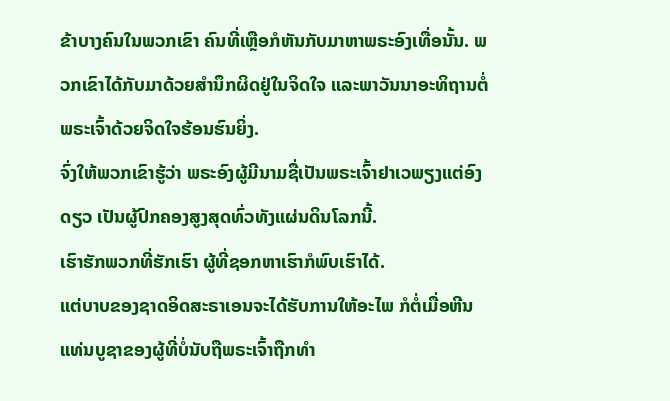ຂ້າບາງຄົນໃນພວກເຂົາ ຄົນທີ່ເຫຼືອກໍຫັນກັບມາຫາພຣະອົງເທື່ອນັ້ນ. ພວກເຂົາໄດ້ກັບມາດ້ວຍສຳນຶກຜິດຢູ່ໃນຈິດໃຈ ແລະພາວັນນາອະທິຖານຕໍ່ພຣະເຈົ້າດ້ວຍຈິດໃຈຮ້ອນຮົນຍິ່ງ.
ຈົ່ງໃຫ້ພວກເຂົາຮູ້ວ່າ ພຣະອົງຜູ້ມີນາມຊື່ເປັນພຣະເຈົ້າຢາເວພຽງແຕ່ອົງດຽວ ເປັນຜູ້ປົກຄອງສູງສຸດທົ່ວທັງແຜ່ນດິນໂລກນີ້.
ເຮົາຮັກພວກທີ່ຮັກເຮົາ ຜູ້ທີ່ຊອກຫາເຮົາກໍພົບເຮົາໄດ້.
ແຕ່ບາບຂອງຊາດອິດສະຣາເອນຈະໄດ້ຮັບການໃຫ້ອະໄພ ກໍຕໍ່ເມື່ອຫີນແທ່ນບູຊາຂອງຜູ້ທີ່ບໍ່ນັບຖືພຣະເຈົ້າຖືກທຳ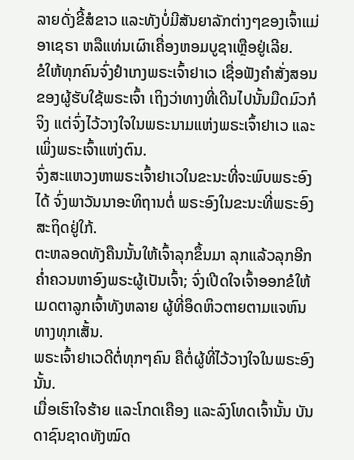ລາຍດັ່ງຂີ້ສໍຂາວ ແລະທັງບໍ່ມີສັນຍາລັກຕ່າງໆຂອງເຈົ້າແມ່ອາເຊຣາ ຫລືແທ່ນເຜົາເຄື່ອງຫອມບູຊາເຫຼືອຢູ່ເລີຍ.
ຂໍໃຫ້ທຸກຄົນຈົ່ງຢຳເກງພຣະເຈົ້າຢາເວ ເຊື່ອຟັງຄຳສັ່ງສອນຂອງຜູ້ຮັບໃຊ້ພຣະເຈົ້າ ເຖິງວ່າທາງທີ່ເດີນໄປນັ້ນມືດມົວກໍຈິງ ແຕ່ຈົ່ງໄວ້ວາງໃຈໃນພຣະນາມແຫ່ງພຣະເຈົ້າຢາເວ ແລະເພິ່ງພຣະເຈົ້າແຫ່ງຕົນ.
ຈົ່ງສະແຫວງຫາພຣະເຈົ້າຢາເວໃນຂະນະທີ່ຈະພົບພຣະອົງໄດ້ ຈົ່ງພາວັນນາອະທິຖານຕໍ່ ພຣະອົງໃນຂະນະທີ່ພຣະອົງສະຖິດຢູ່ໃກ້.
ຕະຫລອດທັງຄືນນັ້ນໃຫ້ເຈົ້າລຸກຂຶ້ນມາ ລຸກແລ້ວລຸກອີກ ຄໍ່າຄວນຫາອົງພຣະຜູ້ເປັນເຈົ້າ; ຈົ່ງເປີດໃຈເຈົ້າອອກຂໍໃຫ້ເມດຕາລູກເຈົ້າທັງຫລາຍ ຜູ້ທີ່ອຶດຫິວຕາຍຕາມແຈຫົນທາງທຸກເສັ້ນ.
ພຣະເຈົ້າຢາເວດີຕໍ່ທຸກໆຄົນ ຄືຕໍ່ຜູ້ທີ່ໄວ້ວາງໃຈໃນພຣະອົງນັ້ນ.
ເມື່ອເຮົາໃຈຮ້າຍ ແລະໂກດເຄືອງ ແລະລົງໂທດເຈົ້ານັ້ນ ບັນດາຊົນຊາດທັງໝົດ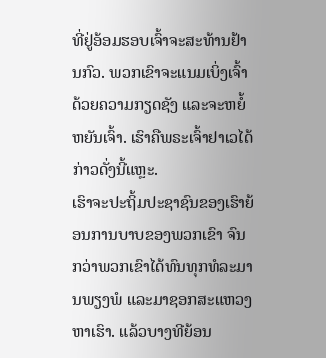ທີ່ຢູ່ອ້ອມຮອບເຈົ້າຈະສະທ້ານຢ້ານກົວ. ພວກເຂົາຈະແນມເບິ່ງເຈົ້າດ້ວຍຄວາມກຽດຊັງ ແລະຈະຫຍໍ້ຫຍັນເຈົ້າ. ເຮົາຄືພຣະເຈົ້າຢາເວໄດ້ກ່າວດັ່ງນີ້ແຫຼະ.
ເຮົາຈະປະຖິ້ມປະຊາຊົນຂອງເຮົາຍ້ອນການບາບຂອງພວກເຂົາ ຈົນກວ່າພວກເຂົາໄດ້ທົນທຸກທໍລະມານພຽງພໍ ແລະມາຊອກສະແຫວງຫາເຮົາ. ແລ້ວບາງທີຍ້ອນ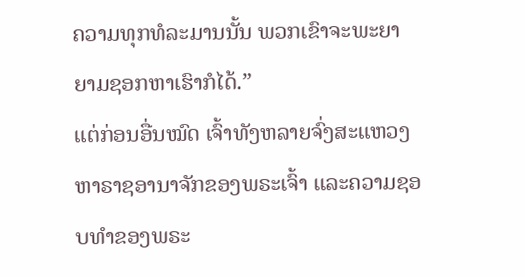ຄວາມທຸກທໍລະມານນັ້ນ ພວກເຂົາຈະພະຍາຍາມຊອກຫາເຮົາກໍໄດ້.”
ແຕ່ກ່ອນອື່ນໝົດ ເຈົ້າທັງຫລາຍຈົ່ງສະແຫວງຫາຣາຊອານາຈັກຂອງພຣະເຈົ້າ ແລະຄວາມຊອບທຳຂອງພຣະ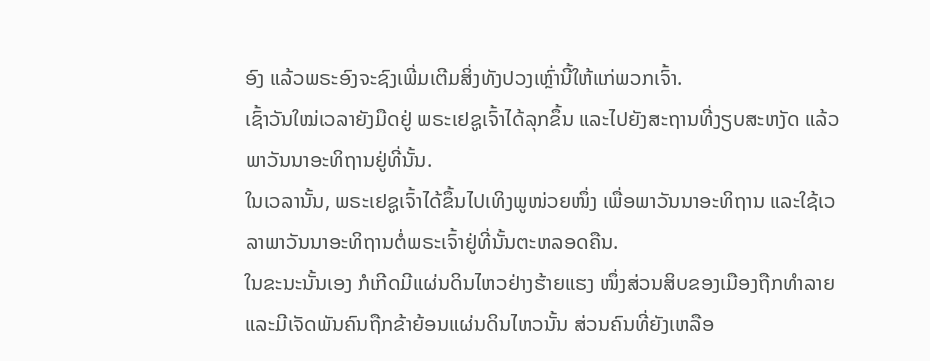ອົງ ແລ້ວພຣະອົງຈະຊົງເພີ່ມເຕີມສິ່ງທັງປວງເຫຼົ່ານີ້ໃຫ້ແກ່ພວກເຈົ້າ.
ເຊົ້າວັນໃໝ່ເວລາຍັງມືດຢູ່ ພຣະເຢຊູເຈົ້າໄດ້ລຸກຂຶ້ນ ແລະໄປຍັງສະຖານທີ່ງຽບສະຫງັດ ແລ້ວພາວັນນາອະທິຖານຢູ່ທີ່ນັ້ນ.
ໃນເວລານັ້ນ, ພຣະເຢຊູເຈົ້າໄດ້ຂຶ້ນໄປເທິງພູໜ່ວຍໜຶ່ງ ເພື່ອພາວັນນາອະທິຖານ ແລະໃຊ້ເວລາພາວັນນາອະທິຖານຕໍ່ພຣະເຈົ້າຢູ່ທີ່ນັ້ນຕະຫລອດຄືນ.
ໃນຂະນະນັ້ນເອງ ກໍເກີດມີແຜ່ນດິນໄຫວຢ່າງຮ້າຍແຮງ ໜຶ່ງສ່ວນສິບຂອງເມືອງຖືກທຳລາຍ ແລະມີເຈັດພັນຄົນຖືກຂ້າຍ້ອນແຜ່ນດິນໄຫວນັ້ນ ສ່ວນຄົນທີ່ຍັງເຫລືອ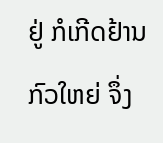ຢູ່ ກໍເກີດຢ້ານກົວໃຫຍ່ ຈຶ່ງ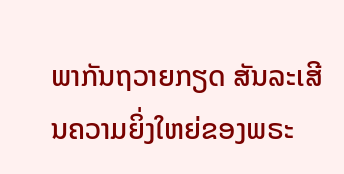ພາກັນຖວາຍກຽດ ສັນລະເສີນຄວາມຍິ່ງໃຫຍ່ຂອງພຣະ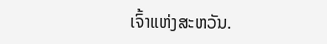ເຈົ້າແຫ່ງສະຫວັນ.